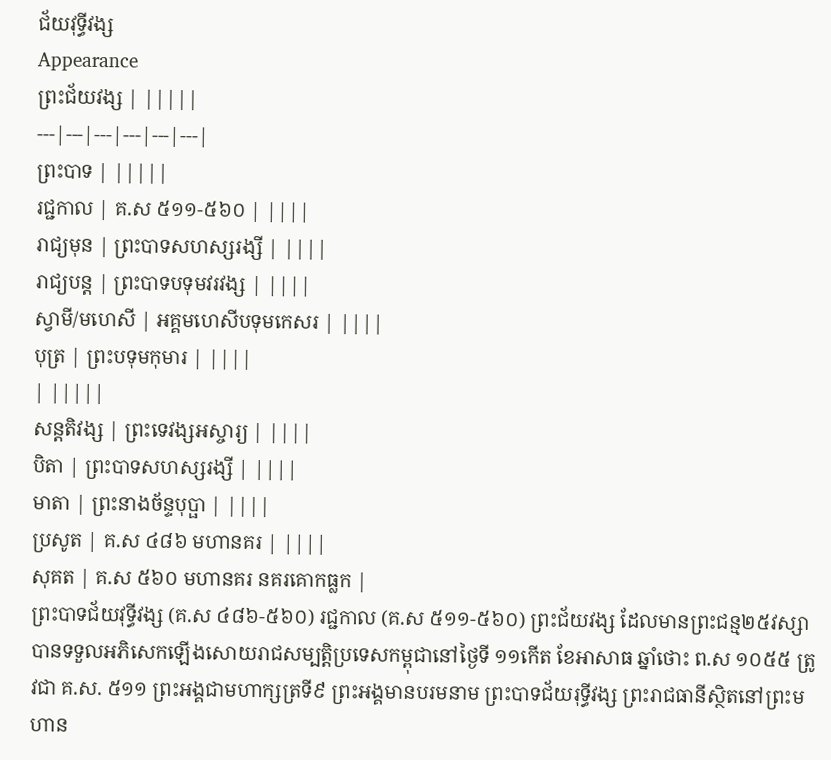ជ័យវុទ្ធីវង្ស
Appearance
ព្រះជ័យវង្ស | |||||
---|---|---|---|---|---|
ព្រះបាទ | |||||
រជ្ជកាល | គ.ស ៥១១-៥៦០ | ||||
រាជ្យមុន | ព្រះបាទសហស្សរង្សី | ||||
រាជ្យបន្ត | ព្រះបាទបទុមវរវង្ស | ||||
ស្វាមី/មហេសី | អគ្គមហេសីបទុមកេសរ | ||||
បុត្រ | ព្រះបទុមកុមារ | ||||
| |||||
សន្តតិវង្ស | ព្រះទេវង្សអស្ចារ្យ | ||||
បិតា | ព្រះបាទសហស្សរង្សី | ||||
មាតា | ព្រះនាងច័ន្ទបុប្ផា | ||||
ប្រសូត | គ.ស ៤៨៦ មហានគរ | ||||
សុគត | គ.ស ៥៦០ មហានគរ នគរគោកធ្លក |
ព្រះបាទជ័យវុទ្ធីវង្ស (គ.ស ៤៨៦-៥៦០) រជ្ជកាល (គ.ស ៥១១-៥៦០) ព្រះជ័យវង្ស ដែលមានព្រះជន្ម២៥វស្សា បានទទួលអភិសេកឡើងសោយរាជសម្បត្ដិប្រទេសកម្ពុជានៅថ្ងៃទី ១១កើត ខែអាសាធ ឆ្នាំថោះ ព.ស ១០៥៥ ត្រូវជា គ.ស. ៥១១ ព្រះអង្គជាមហាក្សត្រទី៩ ព្រះអង្គមានបរមនាម ព្រះបាទជ័យរុទ្ធីវង្ស ព្រះរាជធានីស្ថិតនៅព្រះមហាន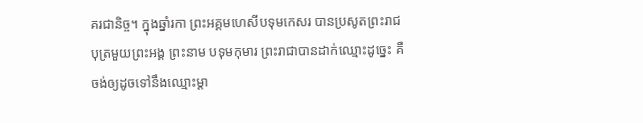គរជានិច្ច។ ក្នុងឆ្នាំរកា ព្រះអគ្គមហេសីបទុមកេសរ បានប្រសូតព្រះរាជបុត្រមួយព្រះអង្គ ព្រះនាម បទុមកុមារ ព្រះរាជាបានដាក់ឈ្មោះដូច្នេះ គឺចង់ឲ្យដូចទៅនឹងឈ្មោះម្ដា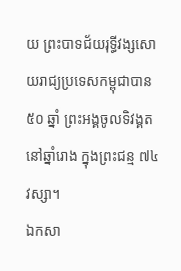យ ព្រះបាទជ័យរុទ្ធីវង្សសោយរាជ្យប្រទេសកម្ពុជាបាន ៥០ ឆ្នាំ ព្រះអង្គចូលទិវង្គត នៅឆ្នាំរោង ក្នុងព្រះជន្ម ៧៤ វស្សា។
ឯកសា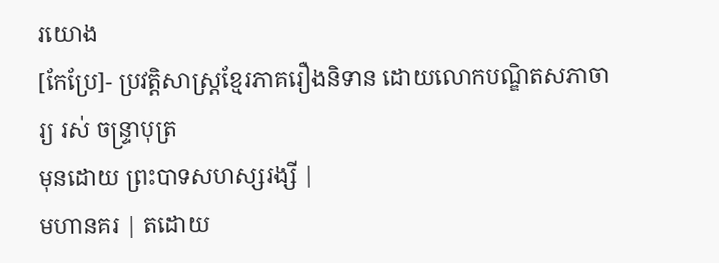រយោង
[កែប្រែ]- ប្រវត្តិសាស្ត្រខ្មែរភាគរឿងនិទាន ដោយលោកបណ្ឌិតសភាចារ្យ រស់ ចន្ទ្រាបុត្រ
មុនដោយ ព្រះបាទសហស្សរង្សី |
មហានគរ | តដោយ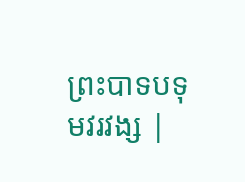ព្រះបាទបទុមវរវង្ស |